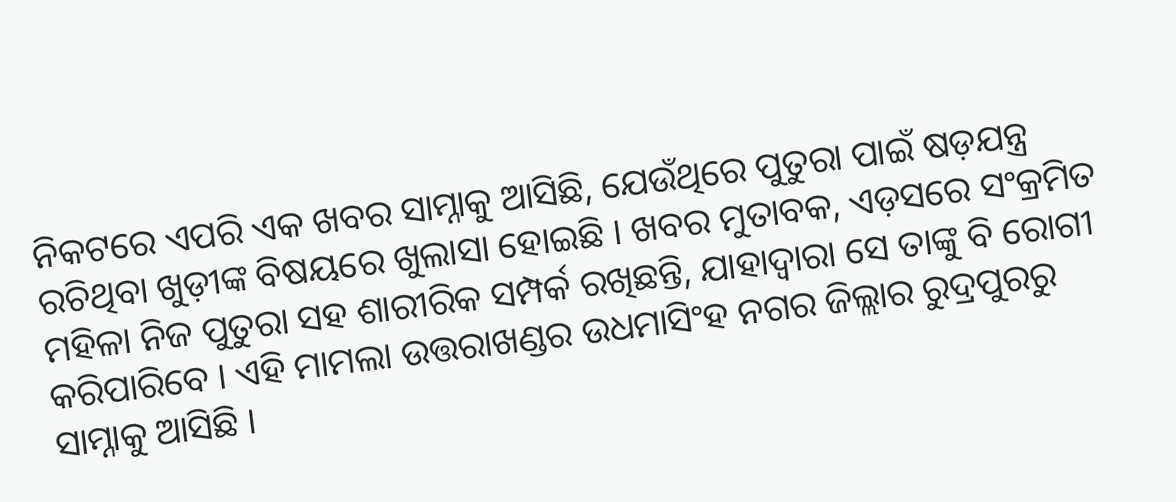ନିକଟରେ ଏପରି ଏକ ଖବର ସାମ୍ନାକୁ ଆସିଛି, ଯେଉଁଥିରେ ପୁତୁରା ପାଇଁ ଷଡ଼ଯନ୍ତ୍ର ରଚିଥିବା ଖୁଡ଼ୀଙ୍କ ବିଷୟରେ ଖୁଲାସା ହୋଇଛି । ଖବର ମୁତାବକ, ଏଡ଼ସରେ ସଂକ୍ରମିତ ମହିଳା ନିଜ ପୁତୁରା ସହ ଶାରୀରିକ ସମ୍ପର୍କ ରଖିଛନ୍ତି, ଯାହାଦ୍ୱାରା ସେ ତାଙ୍କୁ ବି ରୋଗୀ କରିପାରିବେ । ଏହି ମାମଲା ଉତ୍ତରାଖଣ୍ଡର ଉଧମାସିଂହ ନଗର ଜିଲ୍ଲାର ରୁଦ୍ରପୁରରୁ ସାମ୍ନାକୁ ଆସିଛି ।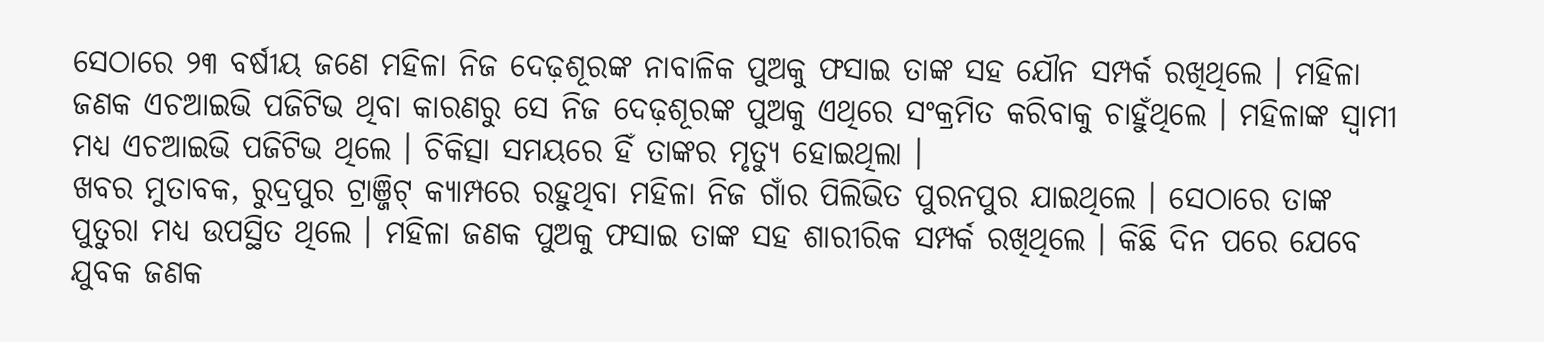ସେଠାରେ ୨୩ ବର୍ଷୀୟ ଜଣେ ମହିଳା ନିଜ ଦେଢ଼ଶୂରଙ୍କ ନାବାଳିକ ପୁଅକୁ ଫସାଇ ତାଙ୍କ ସହ ଯୌନ ସମ୍ପର୍କ ରଖିଥିଲେ । ମହିଳା ଜଣକ ଏଚଆଇଭି ପଜିଟିଭ ଥିବା କାରଣରୁ ସେ ନିଜ ଦେଢ଼ଶୂରଙ୍କ ପୁଅକୁ ଏଥିରେ ସଂକ୍ରମିତ କରିବାକୁ ଚାହୁଁଥିଲେ । ମହିଳାଙ୍କ ସ୍ୱାମୀ ମଧ୍ୟ ଏଚଆଇଭି ପଜିଟିଭ ଥିଲେ । ଚିକିତ୍ସା ସମୟରେ ହିଁ ତାଙ୍କର ମୃତ୍ୟୁ ହୋଇଥିଲା ।
ଖବର ମୁତାବକ, ରୁଦ୍ରପୁର ଟ୍ରାଞ୍ଜିଟ୍ କ୍ୟାମ୍ପରେ ରହୁଥିବା ମହିଳା ନିଜ ଗାଁର ପିଲିଭିତ ପୁରନପୁର ଯାଇଥିଲେ । ସେଠାରେ ତାଙ୍କ ପୁତୁରା ମଧ୍ୟ ଉପସ୍ଥିତ ଥିଲେ । ମହିଳା ଜଣକ ପୁଅକୁ ଫସାଇ ତାଙ୍କ ସହ ଶାରୀରିକ ସମ୍ପର୍କ ରଖିଥିଲେ । କିଛି ଦିନ ପରେ ଯେବେ ଯୁବକ ଜଣକ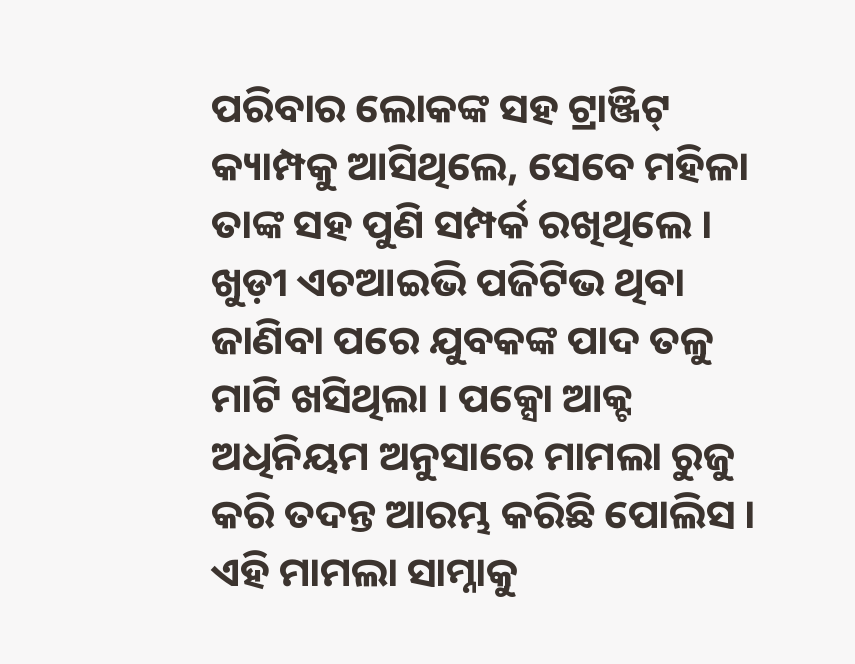ପରିବାର ଲୋକଙ୍କ ସହ ଟ୍ରାଞ୍ଜିଟ୍ କ୍ୟାମ୍ପକୁ ଆସିଥିଲେ, ସେବେ ମହିଳା ତାଙ୍କ ସହ ପୁଣି ସମ୍ପର୍କ ରଖିଥିଲେ । ଖୁଡ଼ୀ ଏଚଆଇଭି ପଜିଟିଭ ଥିବା ଜାଣିବା ପରେ ଯୁବକଙ୍କ ପାଦ ତଳୁ ମାଟି ଖସିଥିଲା । ପକ୍ସୋ ଆକ୍ଟ ଅଧିନିୟମ ଅନୁସାରେ ମାମଲା ରୁଜୁ କରି ତଦନ୍ତ ଆରମ୍ଭ କରିଛି ପୋଲିସ ।
ଏହି ମାମଲା ସାମ୍ନାକୁ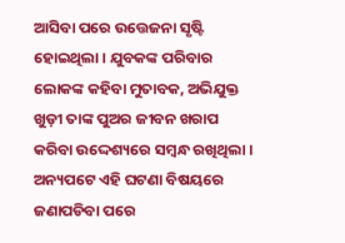ଆସିବା ପରେ ଉତ୍ତେଜନା ସୃଷ୍ଟି ହୋଇଥିଲା । ଯୁବକଙ୍କ ପରିବାର ଲୋକଙ୍କ କହିବା ମୁତାବକ, ଅଭିଯୁକ୍ତ ଖୁଡ଼ୀ ତାଙ୍କ ପୁଅର ଜୀବନ ଖରାପ କରିବା ଉଦ୍ଦେଶ୍ୟରେ ସମ୍ବନ୍ଧ ରଖିଥିଲା । ଅନ୍ୟପଟେ ଏହି ଘଟଣା ବିଷୟରେ ଜଣାପଡିବା ପରେ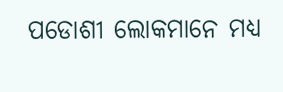ପଡୋଶୀ ଲୋକମାନେ ମଧ୍ୟ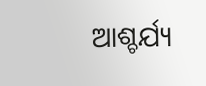ଆଶ୍ଚର୍ଯ୍ୟ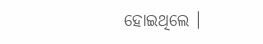ହୋଇଥିଲେ ।